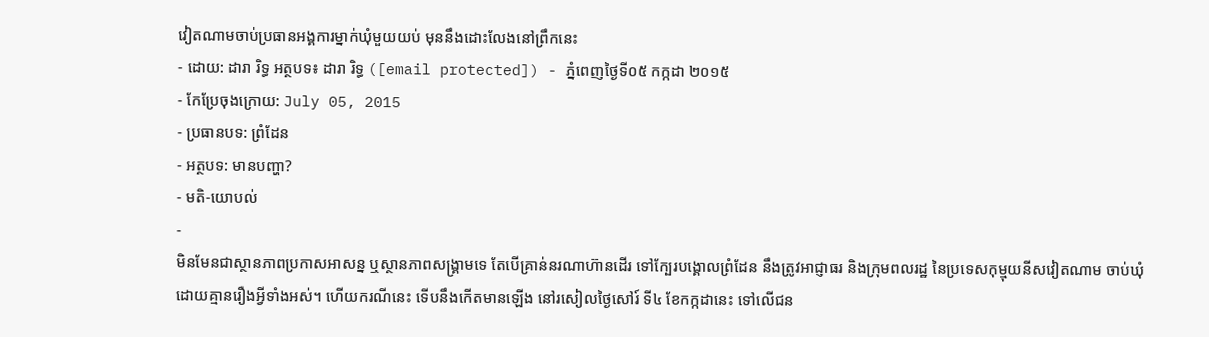វៀតណាមចាប់ប្រធានអង្គការម្នាក់ឃុំមួយយប់ មុននឹងដោះលែងនៅព្រឹកនេះ
- ដោយ: ដារា រិទ្ធ អត្ថបទ៖ ដារា រិទ្ធ ([email protected]) - ភ្នំពេញថ្ងៃទី០៥ កក្កដា ២០១៥
- កែប្រែចុងក្រោយ: July 05, 2015
- ប្រធានបទ: ព្រំដែន
- អត្ថបទ: មានបញ្ហា?
- មតិ-យោបល់
-
មិនមែនជាស្ថានភាពប្រកាសអាសន្ន ឬស្ថានភាពសង្គ្រាមទេ តែបើគ្រាន់នរណាហ៊ានដើរ ទៅក្បែរបង្គោលព្រំដែន នឹងត្រូវអាជ្ញាធរ និងក្រុមពលរដ្ឋ នៃប្រទេសកុម្មុយនីសវៀតណាម ចាប់ឃុំដោយគ្មានរឿងអ្វីទាំងអស់។ ហើយករណីនេះ ទើបនឹងកើតមានឡើង នៅរសៀលថ្ងៃសៅរ៍ ទី៤ ខែកក្កដានេះ ទៅលើជន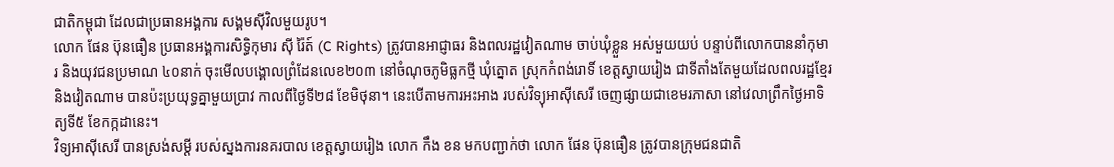ជាតិកម្ពុជា ដែលជាប្រធានអង្គការ សង្គមស៊ីវិលមួយរូប។
លោក ផែន ប៊ុនធឿន ប្រធានអង្គការសិទ្ធិកុមារ ស៊ី រ៉ៃត៍ (C Rights) ត្រូវបានអាជ្ញាធរ និងពលរដ្ឋវៀតណាម ចាប់ឃុំខ្លួន អស់មួយយប់ បន្ទាប់ពីលោកបាននាំកុមារ និងយុវជនប្រមាណ ៤០នាក់ ចុះមើលបង្គោលព្រំដែនលេខ២០៣ នៅចំណុចភូមិធ្លកថ្មី ឃុំត្នោត ស្រុកកំពង់រោទិ៍ ខេត្តស្វាយរៀង ជាទីតាំងតែមួយដែលពលរដ្ឋខ្មែរ និងវៀតណាម បានប៉ះប្រយុទ្ធគ្នាមួយប្រាវ កាលពីថ្ងៃទី២៨ ខែមិថុនា។ នេះបើតាមការអះអាង របស់វិទ្យុអាស៊ីសេរី ចេញផ្សាយជាខេមរភាសា នៅវេលាព្រឹកថ្ងៃអាទិត្យទី៥ ខែកក្កដានេះ។
វិទ្យអាស៊ីសេរី បានស្រង់សម្ដី របស់ស្នងការនគរបាល ខេត្តស្វាយរៀង លោក កឹង ខន មកបញ្ជាក់ថា លោក ផែន ប៊ុនធឿន ត្រូវបានក្រុមជនជាតិ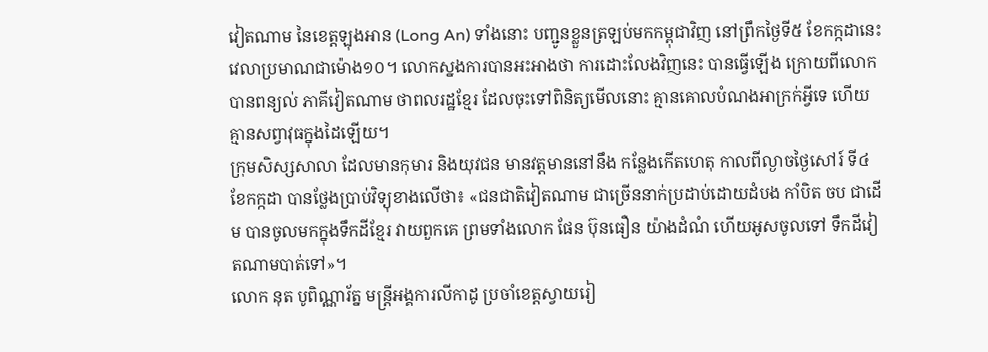វៀតណាម នៃខេត្តឡុងអាន (Long An) ទាំងនោះ បញ្ជូនខ្លួនត្រឡប់មកកម្ពុជាវិញ នៅព្រឹកថ្ងៃទី៥ ខែកក្កដានេះ វេលាប្រមាណជាម៉ោង១០។ លោកស្នងការបានអះអាងថា ការដោះលែងវិញនេះ បានធ្វើឡើង ក្រោយពីលោកបានពន្យល់ ភាគីវៀតណាម ថាពលរដ្ឋខ្មែរ ដែលចុះទៅពិនិត្យមើលនោះ គ្មានគោលបំណងអាក្រក់អ្វីទេ ហើយគ្មានសព្វាវុធក្នុងដៃឡើយ។
ក្រុមសិស្សសាលា ដែលមានកុមារ និងយុវជន មានវត្តមាននៅនឹង កន្លែងកើតហេតុ កាលពីល្ងាចថ្ងៃសៅរ៍ ទី៤ ខែកក្កដា បានថ្លែងប្រាប់វិទ្យុខាងលើថា៖ «ជនជាតិវៀតណាម ជាច្រើននាក់ប្រដាប់ដោយដំបង កាំបិត ចប ជាដើម បានចូលមកក្នុងទឹកដីខ្មែរ វាយពួកគេ ព្រមទាំងលោក ផែន ប៊ុនធឿន យ៉ាងដំណំ ហើយអូសចូលទៅ ទឹកដីវៀតណាមបាត់ទៅ»។
លោក នុត បូពិណ្ណារ័ត្ន មន្ត្រីអង្គការលីកាដូ ប្រចាំខេត្តស្វាយរៀ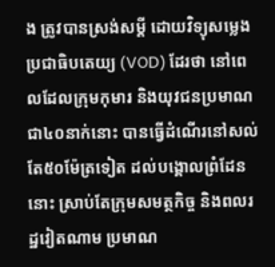ង ត្រូវបានស្រង់សម្ដី ដោយវិទ្យុសម្លេងប្រជាធិបតេយ្យ (VOD) ដែរថា នៅពេលដែលក្រុមកុមារ និងយុវជនប្រមាណជា៤០នាក់នោះ បានធ្វើដំណើរនៅសល់តែ៥០ម៉ែត្រទៀត ដល់បង្គោលព្រំដែននោះ ស្រាប់តែក្រុមសមត្ថកិច្ច និងពលរដ្ឋវៀតណាម ប្រមាណ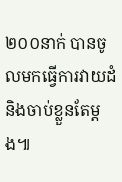២០០នាក់ បានចូលមកធ្វើការវាយដំ និងចាប់ខ្លួនតែម្ដង៕